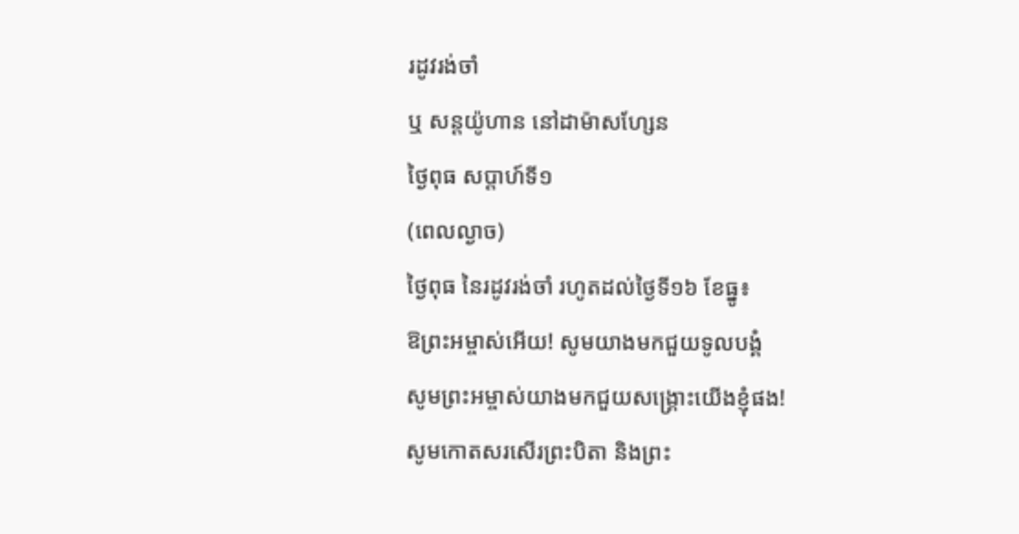រដូវរង់ចាំ
ឬ សន្តយ៉ូហាន នៅដាម៉ាសហ្សែន
ថ្ងៃពុធ សប្ដាហ៍ទី១
(ពេលល្ងាច)
ថ្ងៃពុធ នៃរដូវរង់ចាំ រហូតដល់ថ្ងៃទី១៦ ខែធ្នូ៖
ឱព្រះអម្ចាស់អើយ! សូមយាងមកជួយទូលបង្គំ
សូមព្រះអម្ចាស់យាងមកជួយសង្គ្រោះយើងខ្ញុំផង!
សូមកោតសរសើរព្រះបិតា និងព្រះ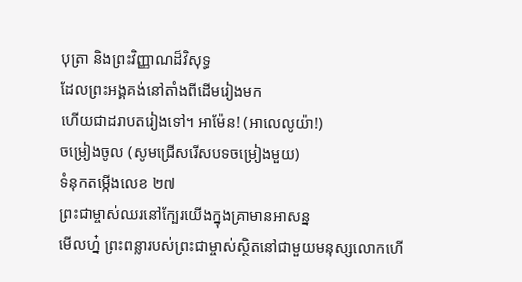បុត្រា និងព្រះវិញ្ញាណដ៏វិសុទ្ធ
ដែលព្រះអង្គគង់នៅតាំងពីដើមរៀងមក
ហើយជាដរាបតរៀងទៅ។ អាម៉ែន! (អាលេលូយ៉ា!)
ចម្រៀងចូល (សូមជ្រើសរើសបទចម្រៀងមួយ)
ទំនុកតម្កើងលេខ ២៧
ព្រះជាម្ចាស់ឈរនៅក្បែរយើងក្នុងគ្រាមានអាសន្ន
មើលហ្ន៎ ព្រះពន្លារបស់ព្រះជាម្ចាស់ស្ថិតនៅជាមួយមនុស្សលោកហើ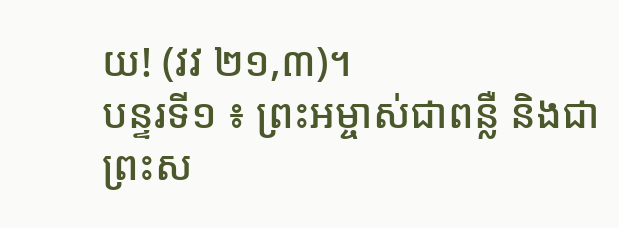យ! (វវ ២១,៣)។
បន្ទរទី១ ៖ ព្រះអម្ចាស់ជាពន្លឺ និងជាព្រះស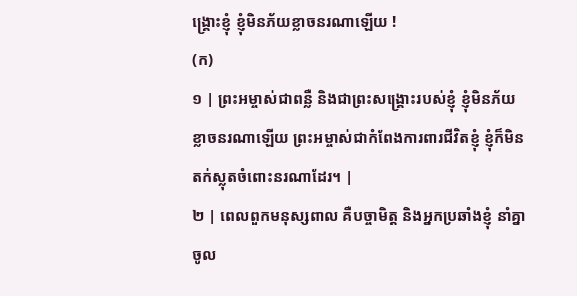ង្គ្រោះខ្ញុំ ខ្ញុំមិនភ័យខ្លាចនរណាឡើយ !
(ក)
១ | ព្រះអម្ចាស់ជាពន្លឺ និងជាព្រះសង្គ្រោះរបស់ខ្ញុំ ខ្ញុំមិនភ័យខ្លាចនរណាឡើយ ព្រះអម្ចាស់ជាកំពែងការពារជីវិតខ្ញុំ ខ្ញុំក៏មិនតក់ស្លុតចំពោះនរណាដែរ។ |
២ | ពេលពួកមនុស្សពាល គឺបច្ចាមិត្ត និងអ្នកប្រឆាំងខ្ញុំ នាំគ្នាចូល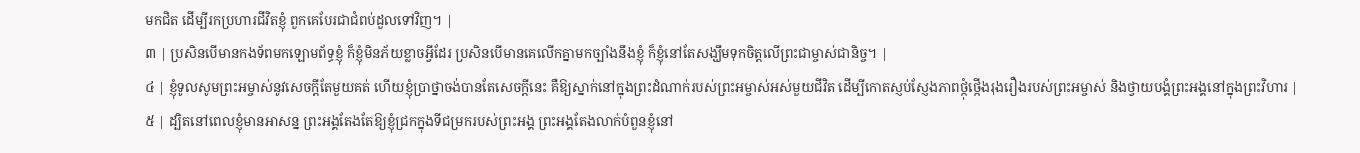មកជិត ដើម្បីរកប្រហារជីវិតខ្ញុំ ពួកគេបែរជាជំពប់ដួលទៅវិញ។ |
៣ | ប្រសិនបើមានកងទ័ពមកឡោមព័ទ្ធខ្ញុំ ក៏ខ្ញុំមិនភ័យខ្លាចអ្វីដែរ ប្រសិនបើមានគេលើកគ្នាមកច្បាំងនឹងខ្ញុំ ក៏ខ្ញុំនៅតែសង្ឃឹមទុកចិត្តលើព្រះជាម្ចាស់ជានិច្ច។ |
៤ | ខ្ញុំទូលសូមព្រះអម្ចាស់នូវសេចក្តីតែមួយគត់ ហើយខ្ញុំប្រាថ្នាចង់បានតែសេចក្តីនេះ គឺឱ្យស្នាក់នៅក្នុងព្រះដំណាក់របស់ព្រះអម្ចាស់អស់មួយជីវិត ដើម្បីកោតស្ញប់ស្ញែងភាពថ្កុំថ្កើងរុងរឿងរបស់ព្រះអម្ចាស់ និងថ្វាយបង្គំព្រះអង្គនៅក្នុងព្រះវិហារ |
៥ | ដ្បិតនៅពេលខ្ញុំមានអាសន្ន ព្រះអង្គតែងតែឱ្យខ្ញុំជ្រកក្នុងទីជម្រករបស់ព្រះអង្គ ព្រះអង្គតែងលាក់បំពួនខ្ញុំនៅ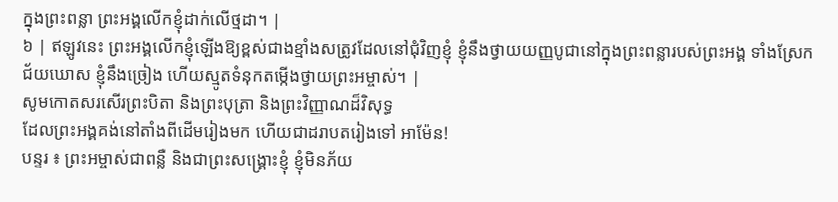ក្នុងព្រះពន្លា ព្រះអង្គលើកខ្ញុំដាក់លើថ្មដា។ |
៦ | ឥឡូវនេះ ព្រះអង្គលើកខ្ញុំឡើងឱ្យខ្ពស់ជាងខ្មាំងសត្រូវដែលនៅជុំវិញខ្ញុំ ខ្ញុំនឹងថ្វាយយញ្ញបូជានៅក្នុងព្រះពន្លារបស់ព្រះអង្គ ទាំងស្រែកជ័យឃោស ខ្ញុំនឹងច្រៀង ហើយស្មូតទំនុកតម្កើងថ្វាយព្រះអម្ចាស់។ |
សូមកោតសរសើរព្រះបិតា និងព្រះបុត្រា និងព្រះវិញ្ញាណដ៏វិសុទ្ធ
ដែលព្រះអង្គគង់នៅតាំងពីដើមរៀងមក ហើយជាដរាបតរៀងទៅ អាម៉ែន!
បន្ទរ ៖ ព្រះអម្ចាស់ជាពន្លឺ និងជាព្រះសង្គ្រោះខ្ញុំ ខ្ញុំមិនភ័យ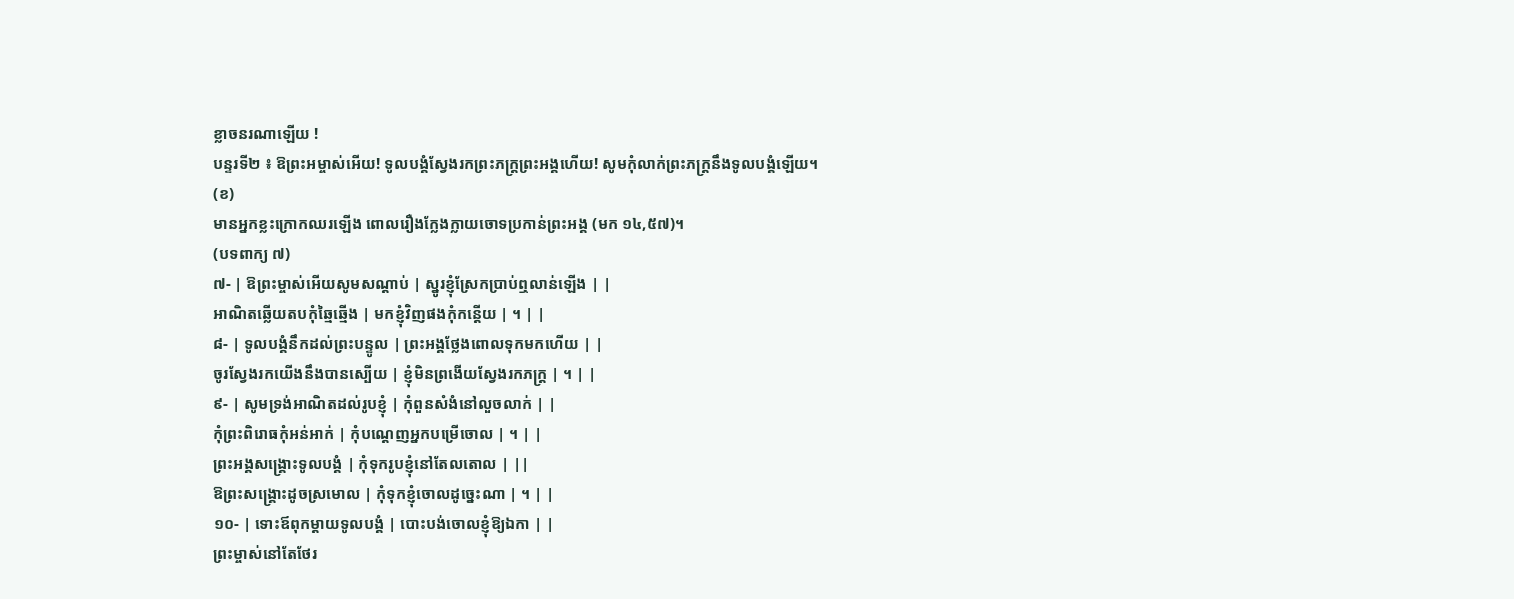ខ្លាចនរណាឡើយ !
បន្ទរទី២ ៖ ឱព្រះអម្ចាស់អើយ! ទូលបង្គំស្វែងរកព្រះភក្ត្រព្រះអង្គហើយ! សូមកុំលាក់ព្រះភក្ត្រនឹងទូលបង្គំឡើយ។
(ខ)
មានអ្នកខ្លះក្រោកឈរឡើង ពោលរឿងក្លែងក្លាយចោទប្រកាន់ព្រះអង្គ (មក ១៤,៥៧)។
(បទពាក្យ ៧)
៧- | ឱព្រះម្ចាស់អើយសូមសណ្តាប់ | ស្នូរខ្ញុំស្រែកប្រាប់ឮលាន់ឡើង | |
អាណិតឆ្លើយតបកុំឆ្មៃឆ្មើង | មកខ្ញុំវិញផងកុំកន្តើយ | ។ | |
៨- | ទូលបង្គំនឹកដល់ព្រះបន្ទូល | ព្រះអង្គថ្លែងពោលទុកមកហើយ | |
ចូរស្វែងរកយើងនឹងបានស្បើយ | ខ្ញុំមិនព្រងើយស្វែងរកភក្ត្រ | ។ | |
៩- | សូមទ្រង់អាណិតដល់រូបខ្ញុំ | កុំពួនសំងំនៅលួចលាក់ | |
កុំព្រះពិរោធកុំអន់អាក់ | កុំបណ្តេញអ្នកបម្រើចោល | ។ | |
ព្រះអង្គសង្គ្រោះទូលបង្គំ | កុំទុករូបខ្ញុំនៅតែលតោល | ||
ឱព្រះសង្គ្រោះដូចស្រមោល | កុំទុកខ្ញុំចោលដូច្នេះណា | ។ | |
១០- | ទោះឪពុកម្តាយទូលបង្គំ | បោះបង់ចោលខ្ញុំឱ្យឯកា | |
ព្រះម្ចាស់នៅតែថែរ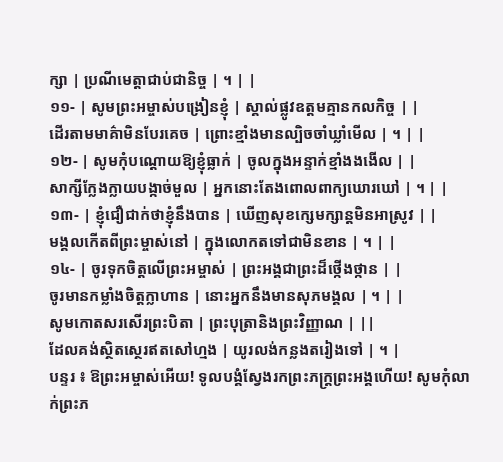ក្សា | ប្រណីមេត្តាជាប់ជានិច្ច | ។ | |
១១- | សូមព្រះអម្ចាស់បង្រៀនខ្ញុំ | ស្គាល់ផ្លូវឧត្តមគ្មានកលកិច្ច | |
ដើរតាមមាគ៌ាមិនបែរគេច | ព្រោះខ្មាំងមានល្បិចចាំឃ្លាំមើល | ។ | |
១២- | សូមកុំបណ្តោយឱ្យខ្ញុំធ្លាក់ | ចូលក្នុងអន្ទាក់ខ្មាំងងងើល | |
សាក្សីក្លែងក្លាយបង្កាច់មួល | អ្នកនោះតែងពោលពាក្យឃោរឃៅ | ។ | |
១៣- | ខ្ញុំជឿជាក់ថាខ្ញុំនឹងបាន | ឃើញសុខក្សេមក្សាន្តមិនអាស្រូវ | |
មង្គលកើតពីព្រះម្ចាស់នៅ | ក្នុងលោកតទៅជាមិនខាន | ។ | |
១៤- | ចូរទុកចិត្តលើព្រះអម្ចាស់ | ព្រះអង្គជាព្រះដ៏ថ្កើងថ្កាន | |
ចូរមានកម្លាំងចិត្តក្លាហាន | នោះអ្នកនឹងមានសុភមង្គល | ។ | |
សូមកោតសរសើរព្រះបិតា | ព្រះបុត្រានិងព្រះវិញ្ញាណ | ||
ដែលគង់ស្ថិតស្ថេរឥតសៅហ្មង | យូរលង់កន្លងតរៀងទៅ | ។ |
បន្ទរ ៖ ឱព្រះអម្ចាស់អើយ! ទូលបង្គំស្វែងរកព្រះភក្ត្រព្រះអង្គហើយ! សូមកុំលាក់ព្រះភ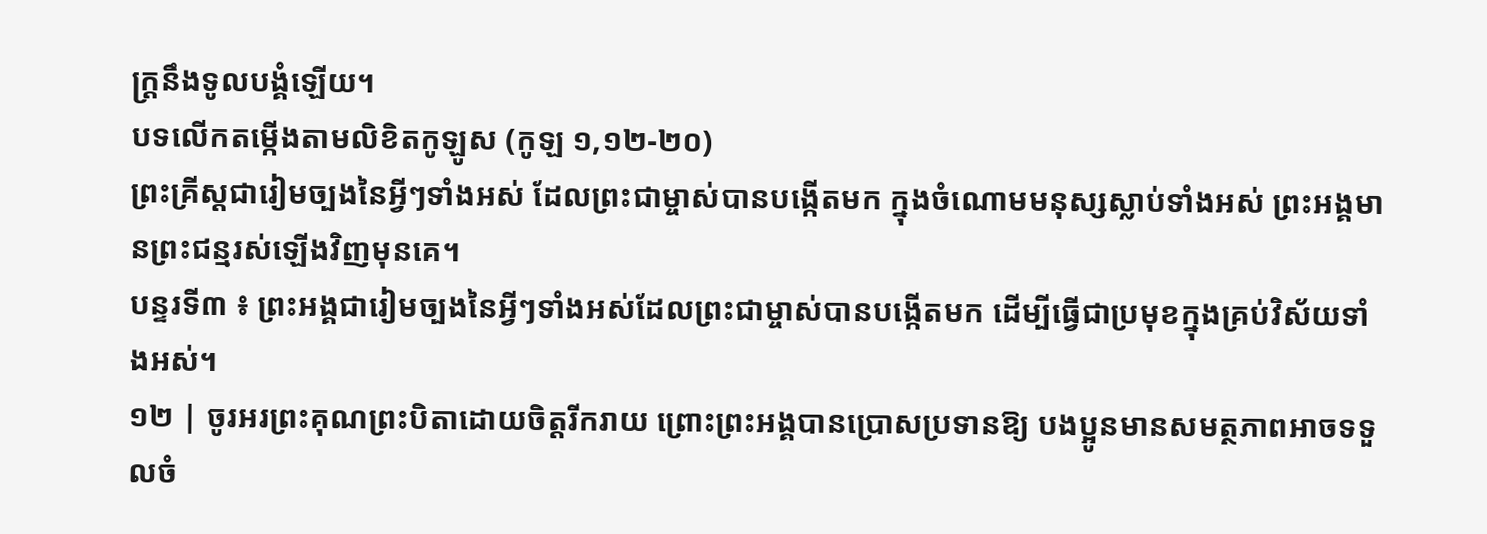ក្ត្រនឹងទូលបង្គំឡើយ។
បទលើកតម្កើងតាមលិខិតកូឡូស (កូឡ ១,១២-២០)
ព្រះគ្រីស្ដជារៀមច្បងនៃអ្វីៗទាំងអស់ ដែលព្រះជាម្ចាស់បានបង្កើតមក ក្នុងចំណោមមនុស្សស្លាប់ទាំងអស់ ព្រះអង្គមានព្រះជន្មរស់ឡើងវិញមុនគេ។
បន្ទរទី៣ ៖ ព្រះអង្គជារៀមច្បងនៃអ្វីៗទាំងអស់ដែលព្រះជាម្ចាស់បានបង្កើតមក ដើម្បីធ្វើជាប្រមុខក្នុងគ្រប់វិស័យទាំងអស់។
១២ | ចូរអរព្រះគុណព្រះបិតាដោយចិត្តរីករាយ ព្រោះព្រះអង្គបានប្រោសប្រទានឱ្យ បងប្អូនមានសមត្ថភាពអាចទទួលចំ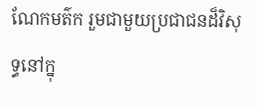ណែកមត៌ក រួមជាមួយប្រជាជនដ៏វិសុទ្ធនៅក្នុ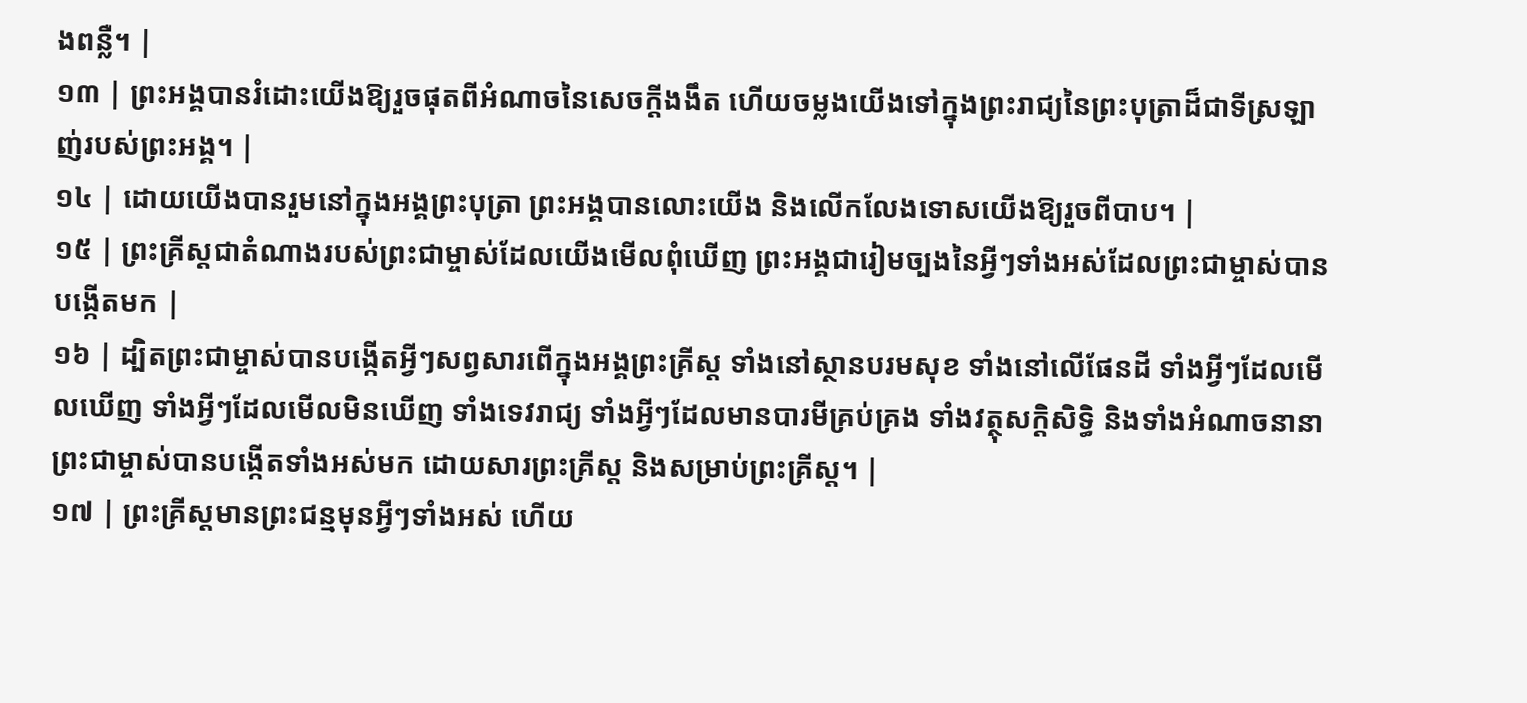ងពន្លឺ។ |
១៣ | ព្រះអង្គបានរំដោះយើងឱ្យរួចផុតពីអំណាចនៃសេចក្តីងងឹត ហើយចម្លងយើងទៅក្នុងព្រះរាជ្យនៃព្រះបុត្រាដ៏ជាទីស្រឡាញ់របស់ព្រះអង្គ។ |
១៤ | ដោយយើងបានរួមនៅក្នុងអង្គព្រះបុត្រា ព្រះអង្គបានលោះយើង និងលើកលែងទោសយើងឱ្យរួចពីបាប។ |
១៥ | ព្រះគ្រីស្តជាតំណាងរបស់ព្រះជាម្ចាស់ដែលយើងមើលពុំឃើញ ព្រះអង្គជារៀមច្បងនៃអ្វីៗទាំងអស់ដែលព្រះជាម្ចាស់បានបង្កើតមក |
១៦ | ដ្បិតព្រះជាម្ចាស់បានបង្កើតអ្វីៗសព្វសារពើក្នុងអង្គព្រះគ្រីស្ត ទាំងនៅស្ថានបរមសុខ ទាំងនៅលើផែនដី ទាំងអ្វីៗដែលមើលឃើញ ទាំងអ្វីៗដែលមើលមិនឃើញ ទាំងទេវរាជ្យ ទាំងអ្វីៗដែលមានបារមីគ្រប់គ្រង ទាំងវត្ថុសក្តិសិទ្ធិ និងទាំងអំណាចនានា ព្រះជាម្ចាស់បានបង្កើតទាំងអស់មក ដោយសារព្រះគ្រីស្ត និងសម្រាប់ព្រះគ្រីស្ត។ |
១៧ | ព្រះគ្រីស្តមានព្រះជន្មមុនអ្វីៗទាំងអស់ ហើយ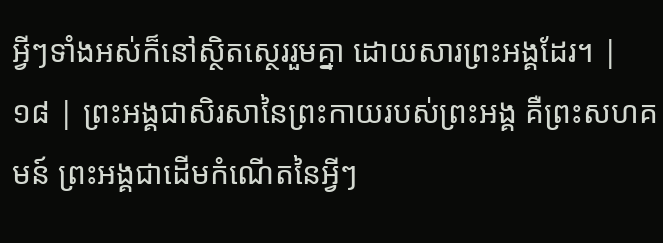អ្វីៗទាំងអស់ក៏នៅស្ថិតស្ថេររួមគ្នា ដោយសារព្រះអង្គដែរ។ |
១៨ | ព្រះអង្គជាសិរសានៃព្រះកាយរបស់ព្រះអង្គ គឺព្រះសហគមន៍ ព្រះអង្គជាដើមកំណើតនៃអ្វីៗ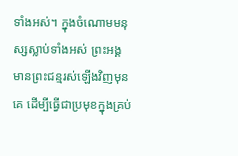ទាំងអស់។ ក្នុងចំណោមមនុស្សស្លាប់ទាំងអស់ ព្រះអង្គមានព្រះជន្មរស់ឡើងវិញមុនគេ ដើម្បីធ្វើជាប្រមុខក្នុងគ្រប់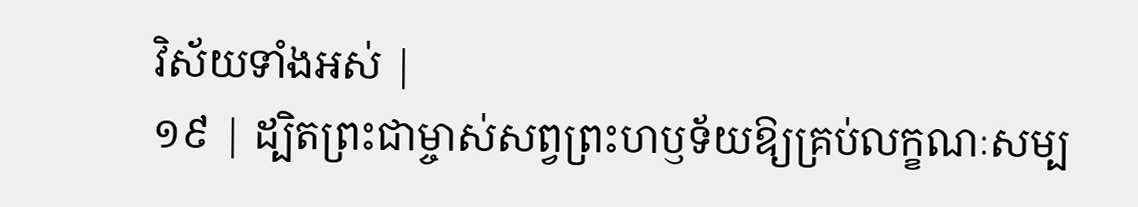វិស័យទាំងអស់ |
១៩ | ដ្បិតព្រះជាម្ចាស់សព្វព្រះហឫទ័យឱ្យគ្រប់លក្ខណៈសម្ប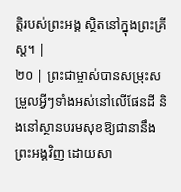ត្តិរបស់ព្រះអង្គ ស្ថិតនៅក្នុងព្រះគ្រីស្ត។ |
២០ | ព្រះជាម្ចាស់បានសម្រុះសម្រួលអ្វីៗទាំងអស់នៅលើផែនដី និងនៅស្ថានបរមសុខឱ្យជានានឹងព្រះអង្គវិញ ដោយសា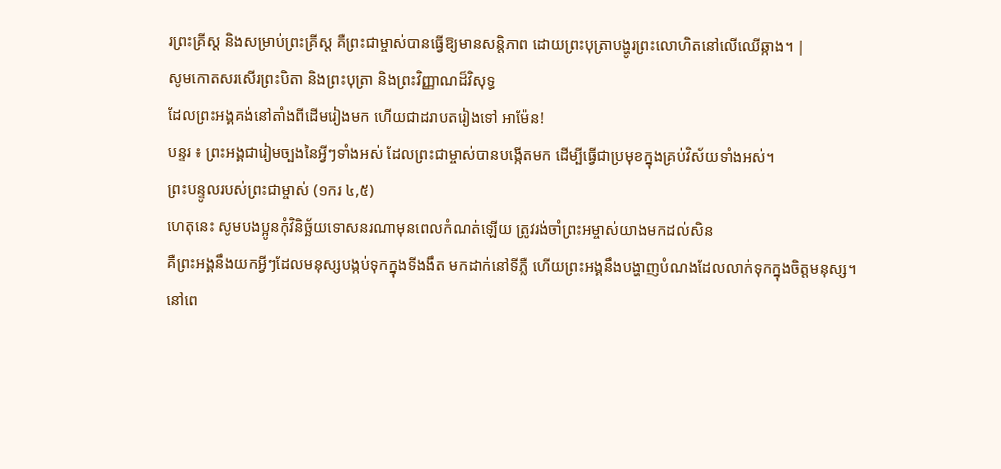រព្រះគ្រីស្ត និងសម្រាប់ព្រះគ្រីស្ត គឺព្រះជាម្ចាស់បានធ្វើឱ្យមានសន្តិភាព ដោយព្រះបុត្រាបង្ហូរព្រះលោហិតនៅលើឈើឆ្កាង។ |
សូមកោតសរសើរព្រះបិតា និងព្រះបុត្រា និងព្រះវិញ្ញាណដ៏វិសុទ្ធ
ដែលព្រះអង្គគង់នៅតាំងពីដើមរៀងមក ហើយជាដរាបតរៀងទៅ អាម៉ែន!
បន្ទរ ៖ ព្រះអង្គជារៀមច្បងនៃអ្វីៗទាំងអស់ ដែលព្រះជាម្ចាស់បានបង្កើតមក ដើម្បីធ្វើជាប្រមុខក្នុងគ្រប់វិស័យទាំងអស់។
ព្រះបន្ទូលរបស់ព្រះជាម្ចាស់ (១ករ ៤,៥)
ហេតុនេះ សូមបងប្អូនកុំវិនិច្ឆ័យទោសនរណាមុនពេលកំណត់ឡើយ ត្រូវរង់ចាំព្រះអម្ចាស់យាងមកដល់សិន
គឺព្រះអង្គនឹងយកអ្វីៗដែលមនុស្សបង្កប់ទុកក្នុងទីងងឹត មកដាក់នៅទីភ្លឺ ហើយព្រះអង្គនឹងបង្ហាញបំណងដែលលាក់ទុកក្នុងចិត្តមនុស្ស។
នៅពេ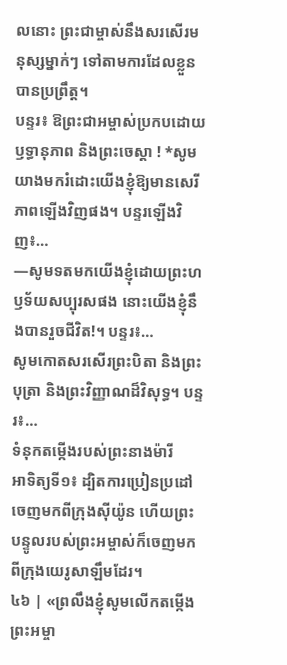លនោះ ព្រះជាម្ចាស់នឹងសរសើរមនុស្សម្នាក់ៗ ទៅតាមការដែលខ្លួនបានប្រព្រឹត្ត។
បន្ទរ៖ ឱព្រះជាអម្ចាស់ប្រកបដោយឫទ្ធានុភាព និងព្រះចេស្តា ! *សូមយាងមករំដោះយើងខ្ញុំឱ្យមានសេរីភាពឡើងវិញផង។ បន្ទរឡើងវិញ៖…
—សូមទតមកយើងខ្ញុំដោយព្រះហឫទ័យសប្បុរសផង នោះយើងខ្ញុំនឹងបានរួចជីវិត!។ បន្ទរ៖…
សូមកោតសរសើរព្រះបិតា និងព្រះបុត្រា និងព្រះវិញ្ញាណដ៏វិសុទ្ធ។ បន្ទរ៖…
ទំនុកតម្កើងរបស់ព្រះនាងម៉ារី
អាទិត្យទី១៖ ដ្បិតការប្រៀនប្រដៅចេញមកពីក្រុងស៊ីយ៉ូន ហើយព្រះបន្ទូលរបស់ព្រះអម្ចាស់ក៏ចេញមកពីក្រុងយេរូសាឡឹមដែរ។
៤៦ | «ព្រលឹងខ្ញុំសូមលើកតម្កើងព្រះអម្ចា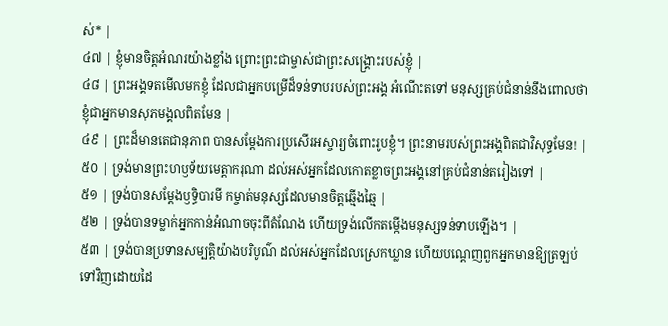ស់* |
៤៧ | ខ្ញុំមានចិត្តអំណរយ៉ាងខ្លាំង ព្រោះព្រះជាម្ចាស់ជាព្រះសង្គ្រោះរបស់ខ្ញុំ |
៤៨ | ព្រះអង្គទតមើលមកខ្ញុំ ដែលជាអ្នកបម្រើដ៏ទន់ទាបរបស់ព្រះអង្គ អំណើះតទៅ មនុស្សគ្រប់ជំនាន់នឹងពោលថា ខ្ញុំជាអ្នកមានសុភមង្គលពិតមែន |
៤៩ | ព្រះដ៏មានតេជានុភាព បានសម្ដែងការប្រសើរអស្ចារ្យចំពោះរូបខ្ញុំ។ ព្រះនាមរបស់ព្រះអង្គពិតជាវិសុទ្ធមែន! |
៥០ | ទ្រង់មានព្រះហឫទ័យមេត្តាករុណា ដល់អស់អ្នកដែលកោតខ្លាចព្រះអង្គនៅគ្រប់ជំនាន់តរៀងទៅ |
៥១ | ទ្រង់បានសម្ដែងឫទ្ធិបារមី កម្ចាត់មនុស្សដែលមានចិត្តឆ្មើងឆ្មៃ |
៥២ | ទ្រង់បានទម្លាក់អ្នកកាន់អំណាចចុះពីតំណែង ហើយទ្រង់លើកតម្កើងមនុស្សទន់ទាបឡើង។ |
៥៣ | ទ្រង់បានប្រទានសម្បត្តិយ៉ាងបរិបូណ៌ ដល់អស់អ្នកដែលស្រេកឃ្លាន ហើយបណ្តេញពួកអ្នកមានឱ្យត្រឡប់ទៅវិញដោយដៃ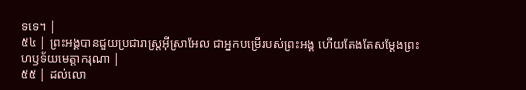ទទេ។ |
៥៤ | ព្រះអង្គបានជួយប្រជារាស្ត្រអ៊ីស្រាអែល ជាអ្នកបម្រើរបស់ព្រះអង្គ ហើយតែងតែសម្ដែងព្រះហឫទ័យមេត្តាករុណា |
៥៥ | ដល់លោ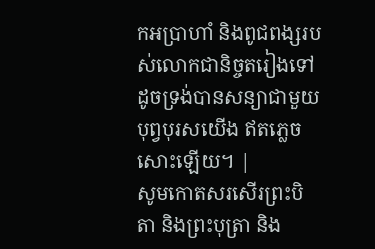កអប្រាហាំ និងពូជពង្សរបស់លោកជានិច្ចតរៀងទៅ ដូចទ្រង់បានសន្យាជាមួយបុព្វបុរសយើង ឥតភ្លេចសោះឡើយ។ |
សូមកោតសរសើរព្រះបិតា និងព្រះបុត្រា និង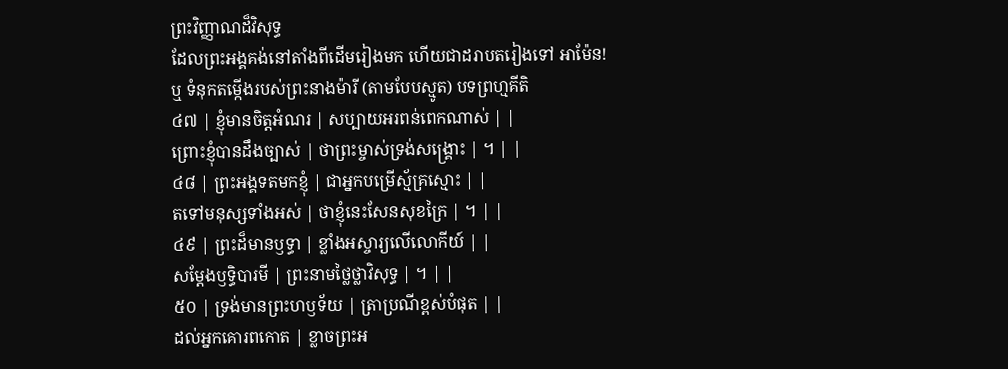ព្រះវិញ្ញាណដ៏វិសុទ្ធ
ដែលព្រះអង្គគង់នៅតាំងពីដើមរៀងមក ហើយជាដរាបតរៀងទៅ អាម៉ែន!
ឬ ទំនុកតម្កើងរបស់ព្រះនាងម៉ារី (តាមបែបស្មូត) បទព្រហ្មគីតិ
៤៧ | ខ្ញុំមានចិត្តអំណរ | សប្បាយអរពន់ពេកណាស់ | |
ព្រោះខ្ញុំបានដឹងច្បាស់ | ថាព្រះម្ចាស់ទ្រង់សង្គ្រោះ | ។ | |
៤៨ | ព្រះអង្គទតមកខ្ញុំ | ជាអ្នកបម្រើស្ម័គ្រស្មោះ | |
តទៅមនុស្សទាំងអស់ | ថាខ្ញុំនេះសែនសុខក្រៃ | ។ | |
៤៩ | ព្រះដ៏មានឫទ្ធា | ខ្លាំងអស្ចារ្យលើលោកីយ៍ | |
សម្ដែងឫទ្ធិបារមី | ព្រះនាមថ្លៃថ្លាវិសុទ្ធ | ។ | |
៥០ | ទ្រង់មានព្រះហឫទ័យ | ត្រាប្រណីខ្ពស់បំផុត | |
ដល់អ្នកគោរពកោត | ខ្លាចព្រះអ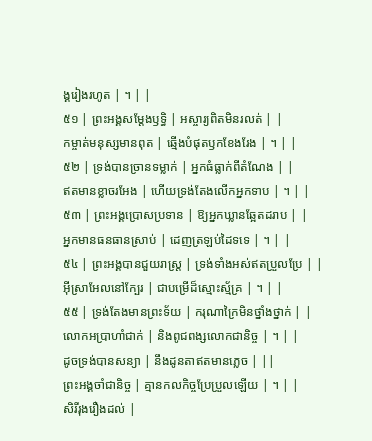ង្គរៀងរហូត | ។ | |
៥១ | ព្រះអង្គសម្ដែងឫទ្ធិ | អស្ចារ្យពិតមិនរលត់ | |
កម្ចាត់មនុស្សមានពុត | ឆ្មើងបំផុតឫកខែងរែង | ។ | |
៥២ | ទ្រង់បានច្រានទម្លាក់ | អ្នកធំធ្លាក់ពីតំណែង | |
ឥតមានខ្លាចរអែង | ហើយទ្រង់តែងលើកអ្នកទាប | ។ | |
៥៣ | ព្រះអង្គប្រោសប្រទាន | ឱ្យអ្នកឃ្លានឆ្អែតដរាប | |
អ្នកមានធនធានស្រាប់ | ដេញត្រឡប់ដៃទទេ | ។ | |
៥៤ | ព្រះអង្គបានជួយរាស្ត្រ | ទ្រង់ទាំងអស់ឥតប្រួលប្រែ | |
អ៊ីស្រាអែលនៅក្បែរ | ជាបម្រើដ៏ស្មោះស្ម័គ្រ | ។ | |
៥៥ | ទ្រង់តែងមានព្រះទ័យ | ករុណាក្រៃមិនថ្នាំងថ្នាក់ | |
លោកអប្រាហាំជាក់ | និងពូជពង្សលោកជានិច្ច | ។ | |
ដូចទ្រង់បានសន្យា | នឹងដូនតាឥតមានភ្លេច | ||
ព្រះអង្គចាំជានិច្ច | គ្មានកលកិច្ចប្រែប្រួលឡើយ | ។ | |
សិរីរុងរឿងដល់ |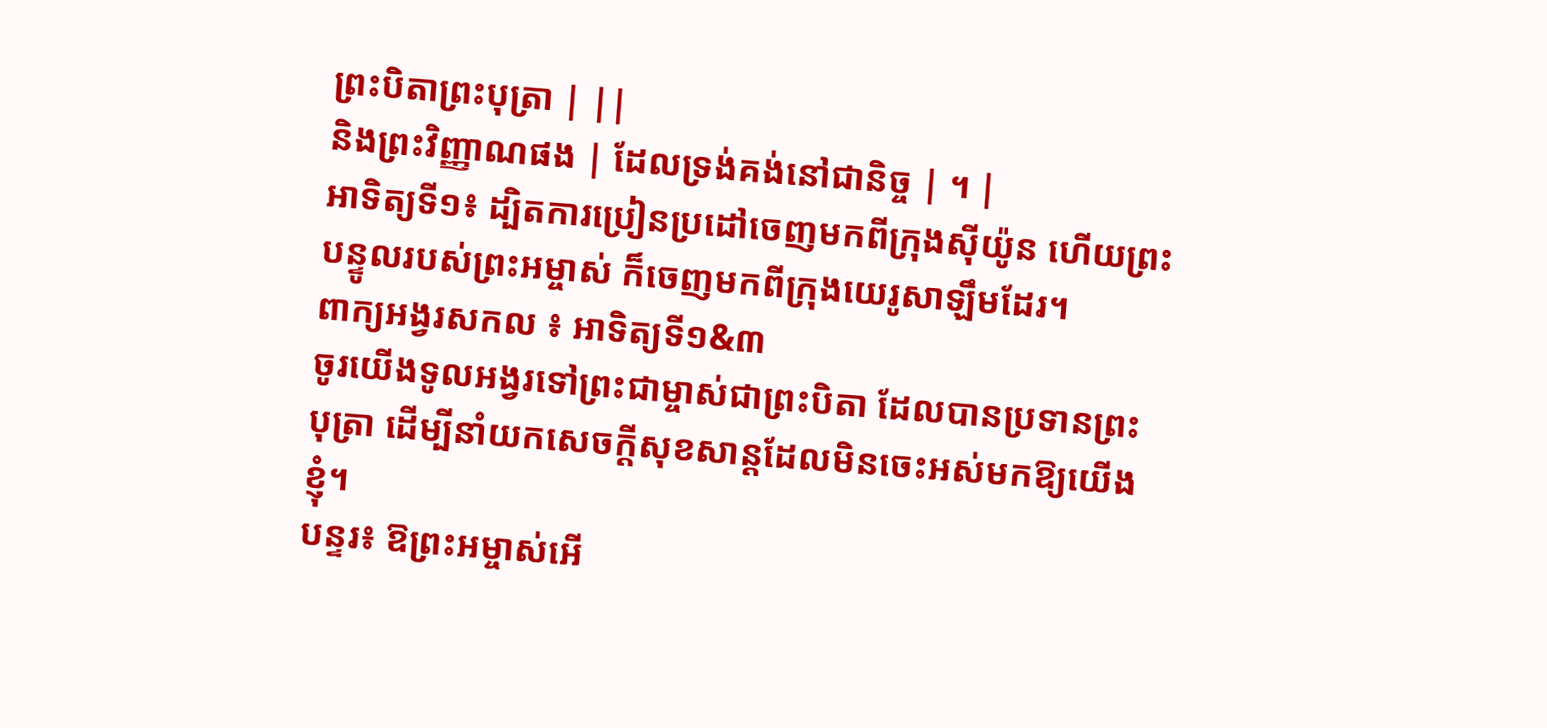ព្រះបិតាព្រះបុត្រា | ||
និងព្រះវិញ្ញាណផង | ដែលទ្រង់គង់នៅជានិច្ច | ។ |
អាទិត្យទី១៖ ដ្បិតការប្រៀនប្រដៅចេញមកពីក្រុងស៊ីយ៉ូន ហើយព្រះបន្ទូលរបស់ព្រះអម្ចាស់ ក៏ចេញមកពីក្រុងយេរូសាឡឹមដែរ។
ពាក្យអង្វរសកល ៖ អាទិត្យទី១&៣
ចូរយើងទូលអង្វរទៅព្រះជាម្ចាស់ជាព្រះបិតា ដែលបានប្រទានព្រះបុត្រា ដើម្បីនាំយកសេចក្តីសុខសាន្តដែលមិនចេះអស់មកឱ្យយើងខ្ញុំ។
បន្ទរ៖ ឱព្រះអម្ចាស់អើ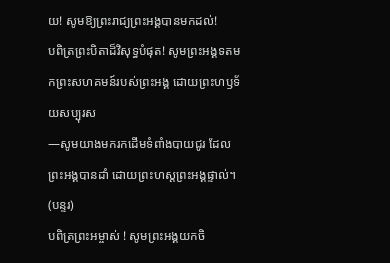យ! សូមឱ្យព្រះរាជ្យព្រះអង្គបានមកដល់!
បពិត្រព្រះបិតាដ៏វិសុទ្ធបំផុត! សូមព្រះអង្គទតមកព្រះសហគមន៍របស់ព្រះអង្គ ដោយព្រះហឫទ័យសប្បុរស
—សូមយាងមករកដើមទំពាំងបាយជូរ ដែលព្រះអង្គបានដាំ ដោយព្រះហស្តព្រះអង្គផ្ទាល់។ (បន្ទរ)
បពិត្រព្រះអម្ចាស់ ! សូមព្រះអង្គយកចិ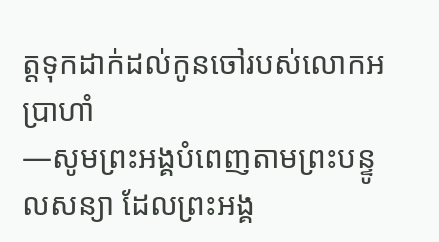ត្តទុកដាក់ដល់កូនចៅរបស់លោកអប្រាហាំ
—សូមព្រះអង្គបំពេញតាមព្រះបន្ទូលសន្យា ដែលព្រះអង្គ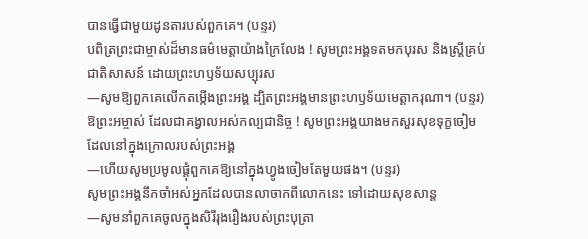បានធ្វើជាមួយដូនតារបស់ពួកគេ។ (បន្ទរ)
បពិត្រព្រះជាម្ចាស់ដ៏មានធម៌មេត្តាយ៉ាងក្រៃលែង ! សូមព្រះអង្គទតមកបុរស និងស្រ្តីគ្រប់ជាតិសាសន៍ ដោយព្រះហឫទ័យសប្បុរស
—សូមឱ្យពួកគេលើកតម្កើងព្រះអង្គ ដ្បិតព្រះអង្គមានព្រះហឫទ័យមេត្តាករុណា។ (បន្ទរ)
ឱព្រះអម្ចាស់ ដែលជាគង្វាលអស់កល្បជានិច្ច ! សូមព្រះអង្គយាងមកសួរសុខទុក្ខចៀមដែលនៅក្នុងក្រោលរបស់ព្រះអង្គ
—ហើយសូមប្រមូលផ្តុំពួកគេឱ្យនៅក្នុងហ្វូងចៀមតែមួយផង។ (បន្ទរ)
សូមព្រះអង្គនឹកចាំអស់អ្នកដែលបានលាចាកពីលោកនេះ ទៅដោយសុខសាន្ត
—សូមនាំពួកគេចូលក្នុងសិរីរុងរឿងរបស់ព្រះបុត្រា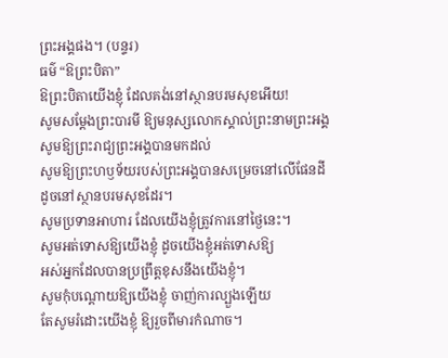ព្រះអង្គផង។ (បន្ទរ)
ធម៌ “ឱព្រះបិតា”
ឱព្រះបិតាយើងខ្ញុំ ដែលគង់នៅស្ថានបរមសុខអើយ!
សូមសម្តែងព្រះបារមី ឱ្យមនុស្សលោកស្គាល់ព្រះនាមព្រះអង្គ
សូមឱ្យព្រះរាជ្យព្រះអង្គបានមកដល់
សូមឱ្យព្រះហឫទ័យរបស់ព្រះអង្គបានសម្រេចនៅលើផែនដី
ដូចនៅស្ថានបរមសុខដែរ។
សូមប្រទានអាហារ ដែលយើងខ្ញុំត្រូវការនៅថ្ងៃនេះ។
សូមអត់ទោសឱ្យយើងខ្ញុំ ដូចយើងខ្ញុំអត់ទោសឱ្យ
អស់អ្នកដែលបានប្រព្រឹត្តខុសនឹងយើងខ្ញុំ។
សូមកុំបណ្តោយឱ្យយើងខ្ញុំ ចាញ់ការល្បួងឡើយ
តែសូមរំដោះយើងខ្ញុំ ឱ្យរួចពីមារកំណាច។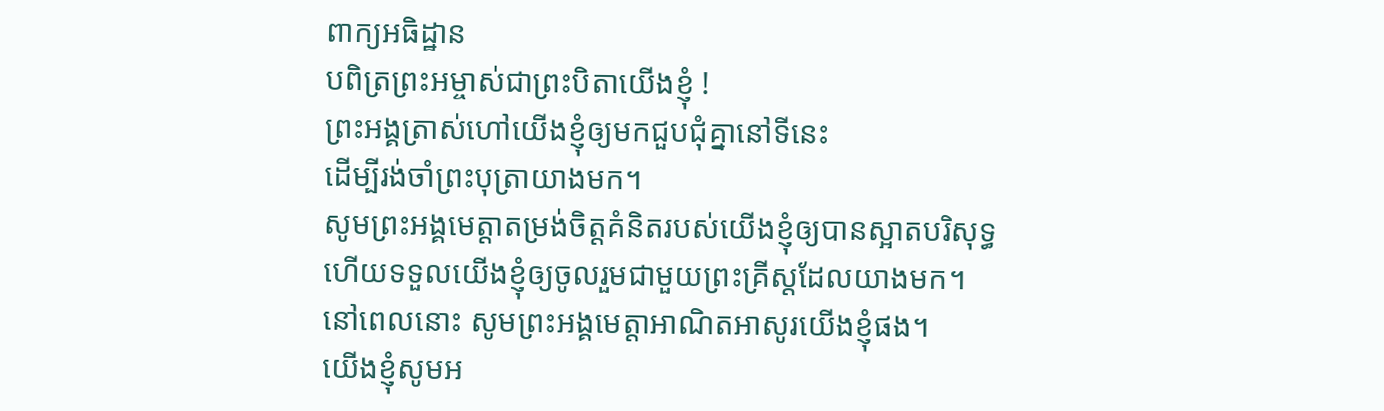ពាក្យអធិដ្ឋាន
បពិត្រព្រះអម្ចាស់ជាព្រះបិតាយើងខ្ញុំ !
ព្រះអង្គត្រាស់ហៅយើងខ្ញុំឲ្យមកជួបជុំគ្នានៅទីនេះ
ដើម្បីរង់ចាំព្រះបុត្រាយាងមក។
សូមព្រះអង្គមេត្តាតម្រង់ចិត្តគំនិតរបស់យើងខ្ញុំឲ្យបានស្អាតបរិសុទ្ធ
ហើយទទួលយើងខ្ញុំឲ្យចូលរួមជាមួយព្រះគ្រីស្តដែលយាងមក។
នៅពេលនោះ សូមព្រះអង្គមេត្តាអាណិតអាសូរយើងខ្ញុំផង។
យើងខ្ញុំសូមអ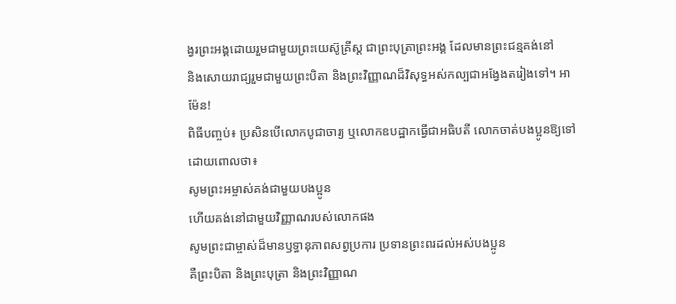ង្វរព្រះអង្គដោយរួមជាមួយព្រះយេស៊ូគ្រីស្ត ជាព្រះបុត្រាព្រះអង្គ ដែលមានព្រះជន្មគង់នៅ
និងសោយរាជ្យរួមជាមួយព្រះបិតា និងព្រះវិញ្ញាណដ៏វិសុទ្ធអស់កល្បជាអង្វែងតរៀងទៅ។ អាម៉ែន!
ពិធីបញ្ចប់៖ ប្រសិនបើលោកបូជាចារ្យ ឬលោកឧបដ្ឋាកធ្វើជាអធិបតី លោកចាត់បងប្អូនឱ្យទៅដោយពោលថា៖
សូមព្រះអម្ចាស់គង់ជាមួយបងប្អូន
ហើយគង់នៅជាមួយវិញ្ញាណរបស់លោកផង
សូមព្រះជាម្ចាស់ដ៏មានឫទ្ធានុភាពសព្វប្រការ ប្រទានព្រះពរដល់អស់បងប្អូន
គឺព្រះបិតា និងព្រះបុត្រា និងព្រះវិញ្ញាណ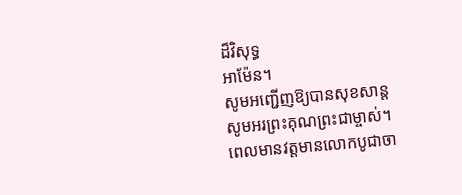ដ៏វិសុទ្ធ
អាម៉ែន។
សូមអញ្ជើញឱ្យបានសុខសាន្ត
សូមអរព្រះគុណព្រះជាម្ចាស់។
ពេលមានវត្តមានលោកបូជាចា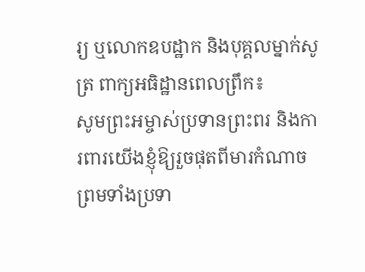រ្យ ឬលោកឧបដ្ឋាក និងបុគ្គលម្នាក់សូត្រ ពាក្យអធិដ្ឋានពេលព្រឹក៖
សូមព្រះអម្ចាស់ប្រទានព្រះពរ និងការពារយើងខ្ញុំឱ្យរួចផុតពីមារកំណាច ព្រមទាំងប្រទា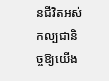នជីវិតអស់កល្បជានិច្ចឱ្យយើង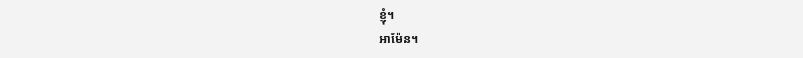ខ្ញុំ។
អាម៉ែន។